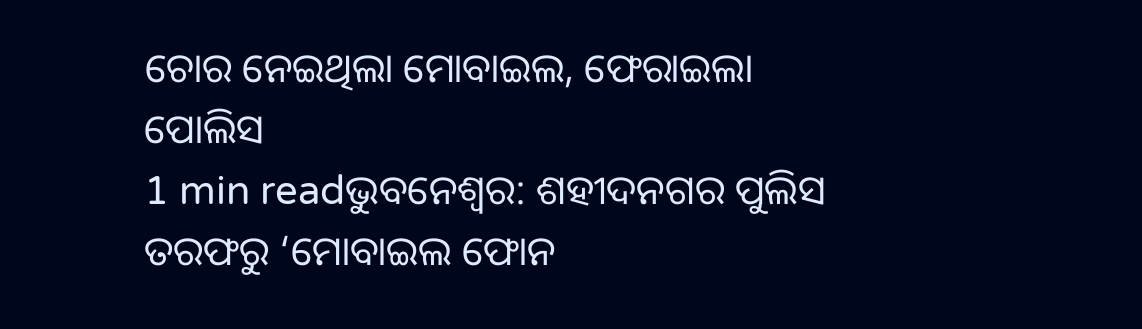ଚୋର ନେଇଥିଲା ମୋବାଇଲ, ଫେରାଇଲା ପୋଲିସ
1 min readଭୁବନେଶ୍ୱର: ଶହୀଦନଗର ପୁଲିସ ତରଫରୁ ‘ମୋବାଇଲ ଫୋନ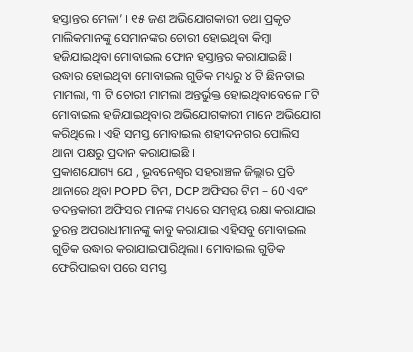ହସ୍ତାନ୍ତର ମେଳା’ । ୧୫ ଜଣ ଅଭିଯୋଗକାରୀ ତଥା ପ୍ରକୃତ ମାଲିକମାନଙ୍କୁ ସେମାନଙ୍କର ଚୋରୀ ହୋଇଥିବା କିମ୍ବା ହଜିଯାଇଥିବା ମୋବାଇଲ ଫୋନ ହସ୍ତାନ୍ତର କରାଯାଇଛି। ଉଦ୍ଧାର ହୋଇଥିବା ମୋବାଇଲ ଗୁଡିକ ମଧ୍ୟରୁ ୪ ଟି ଛିନତାଇ ମାମଲା, ୩ ଟି ଚୋରୀ ମାମଲା ଅନ୍ତର୍ଭୁକ୍ତ ହୋଇଥିବାବେଳେ ୮ଟି ମୋବାଇଲ ହଜିଯାଇଥିବାର ଅଭିଯୋଗକାରୀ ମାନେ ଅଭିଯୋଗ କରିଥିଲେ । ଏହି ସମସ୍ତ ମୋବାଇଲ ଶହୀଦନଗର ପୋଲିସ ଥାନା ପକ୍ଷରୁ ପ୍ରଦାନ କରାଯାଇଛି ।
ପ୍ରକାଶଯୋଗ୍ୟ ଯେ , ଭୂବନେଶ୍ୱର ସହରାଞ୍ଚଳ ଜିଲ୍ଲାର ପ୍ରତି ଥାନାରେ ଥିବା POPD ଟିମ, DCP ଅଫିସର ଟିମ – 60 ଏବଂ ତଦନ୍ତକାରୀ ଅଫିସର ମାନଙ୍କ ମଧ୍ୟରେ ସମନ୍ଵୟ ରକ୍ଷା କରାଯାଇ ତୁରନ୍ତ ଅପରାଧୀମାନଙ୍କୁ କାବୁ କରାଯାଇ ଏହିସବୁ ମୋବାଇଲ ଗୁଡିକ ଉଦ୍ଧାର କରାଯାଇପାରିଥିଲା। ମୋବାଇଲ ଗୁଡିକ ଫେରିପାଇବା ପରେ ସମସ୍ତ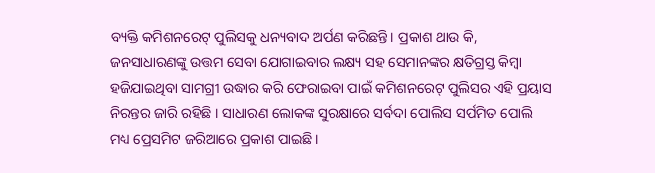ବ୍ୟକ୍ତି କମିଶନରେଟ୍ ପୁଲିସକୁ ଧନ୍ୟବାଦ ଅର୍ପଣ କରିଛନ୍ତି। ପ୍ରକାଶ ଥାଉ କି, ଜନସାଧାରଣଙ୍କୁ ଉତ୍ତମ ସେବା ଯୋଗାଇବାର ଲକ୍ଷ୍ୟ ସହ ସେମାନଙ୍କର କ୍ଷତିଗ୍ରସ୍ତ କିମ୍ବା ହଜିଯାଇଥିବା ସାମଗ୍ରୀ ଉଦ୍ଧାର କରି ଫେରାଇବା ପାଇଁ କମିଶନରେଟ୍ ପୁଲିସର ଏହି ପ୍ରୟାସ ନିରନ୍ତର ଜାରି ରହିଛି । ସାଧାରଣ ଲୋକଙ୍କ ସୁରକ୍ଷାରେ ସର୍ବଦା ପୋଲିସ ସର୍ପମିତ ପୋଲି ମଧ୍ୟ ପ୍ରେସମିଟ ଜରିଆରେ ପ୍ରକାଶ ପାଇଛି ।